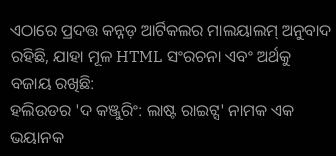ଏଠାରେ ପ୍ରଦତ୍ତ କନ୍ନଡ଼ ଆର୍ଟିକଲର ମାଲୟାଲମ୍ ଅନୁବାଦ ରହିଛି, ଯାହା ମୂଳ HTML ସଂରଚନା ଏବଂ ଅର୍ଥକୁ ବଜାୟ ରଖିଛି:
ହଲିଉଡର 'ଦ କଞ୍ଜୁରିଂ: ଲାଷ୍ଟ ରାଇଟ୍ସ' ନାମକ ଏକ ଭୟାନକ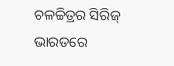ଚଳଚ୍ଚିତ୍ରର ସିରିଜ୍ ଭାରତରେ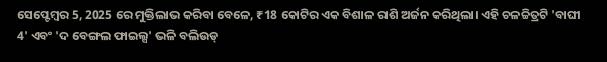ସେପ୍ଟେମ୍ବର 5, 2025 ରେ ମୁକ୍ତିଲାଭ କରିବା ବେଳେ, ₹18 କୋଟିର ଏକ ବିଶାଳ ରାଶି ଅର୍ଜନ କରିଥିଲା। ଏହି ଚଳଚ୍ଚିତ୍ରଟି 'ବାଘୀ 4' ଏବଂ 'ଦ ବେଙ୍ଗଲ ଫାଇଲ୍ସ' ଭଳି ବଲିଉଡ୍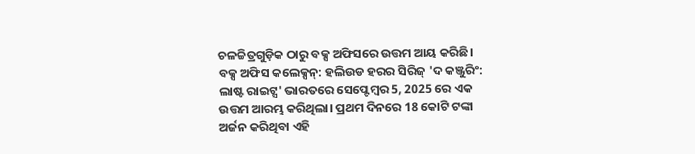ଚଳଚ୍ଚିତ୍ରଗୁଡ଼ିକ ଠାରୁ ବକ୍ସ ଅଫିସରେ ଉତ୍ତମ ଆୟ କରିଛି।
ବକ୍ସ ଅଫିସ କଲେକ୍ସନ୍: ହଲିଉଡ ହରର ସିରିଜ୍ 'ଦ କଞ୍ଜୁରିଂ: ଲାଷ୍ଟ ରାଇଟ୍ସ' ଭାରତରେ ସେପ୍ଟେମ୍ବର 5, 2025 ରେ ଏକ ଉତ୍ତମ ଆରମ୍ଭ କରିଥିଲା। ପ୍ରଥମ ଦିନରେ 18 କୋଟି ଟଙ୍କା ଅର୍ଜନ କରିଥିବା ଏହି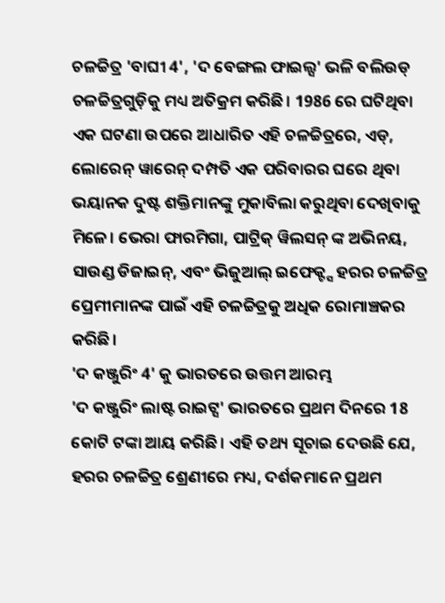ଚଳଚ୍ଚିତ୍ର 'ବାଘୀ 4', 'ଦ ବେଙ୍ଗଲ ଫାଇଲ୍ସ' ଭଳି ବଲିଉଡ୍ ଚଳଚ୍ଚିତ୍ରଗୁଡ଼ିକୁ ମଧ୍ୟ ଅତିକ୍ରମ କରିଛି। 1986 ରେ ଘଟିଥିବା ଏକ ଘଟଣା ଉପରେ ଆଧାରିତ ଏହି ଚଳଚ୍ଚିତ୍ରରେ, ଏଡ୍, ଲୋରେନ୍ ୱାରେନ୍ ଦମ୍ପତି ଏକ ପରିବାରର ଘରେ ଥିବା ଭୟାନକ ଦୁଷ୍ଟ ଶକ୍ତିମାନଙ୍କୁ ମୁକାବିଲା କରୁଥିବା ଦେଖିବାକୁ ମିଳେ। ଭେରା ଫାରମିଗା, ପାଟ୍ରିକ୍ ୱିଲସନ୍ ଙ୍କ ଅଭିନୟ, ସାଉଣ୍ଡ ଡିଜାଇନ୍, ଏବଂ ଭିଜୁଆଲ୍ ଇଫେକ୍ଟ୍ସ ହରର ଚଳଚ୍ଚିତ୍ର ପ୍ରେମୀମାନଙ୍କ ପାଇଁ ଏହି ଚଳଚ୍ଚିତ୍ରକୁ ଅଧିକ ରୋମାଞ୍ଚକର କରିଛି।
'ଦ କଞ୍ଜୁରିଂ 4' କୁ ଭାରତରେ ଉତ୍ତମ ଆରମ୍ଭ
'ଦ କଞ୍ଜୁରିଂ ଲାଷ୍ଟ ରାଇଟ୍ସ' ଭାରତରେ ପ୍ରଥମ ଦିନରେ 18 କୋଟି ଟଙ୍କା ଆୟ କରିଛି। ଏହି ତଥ୍ୟ ସୂଚାଇ ଦେଉଛି ଯେ, ହରର ଚଳଚ୍ଚିତ୍ର ଶ୍ରେଣୀରେ ମଧ୍ୟ, ଦର୍ଶକମାନେ ପ୍ରଥମ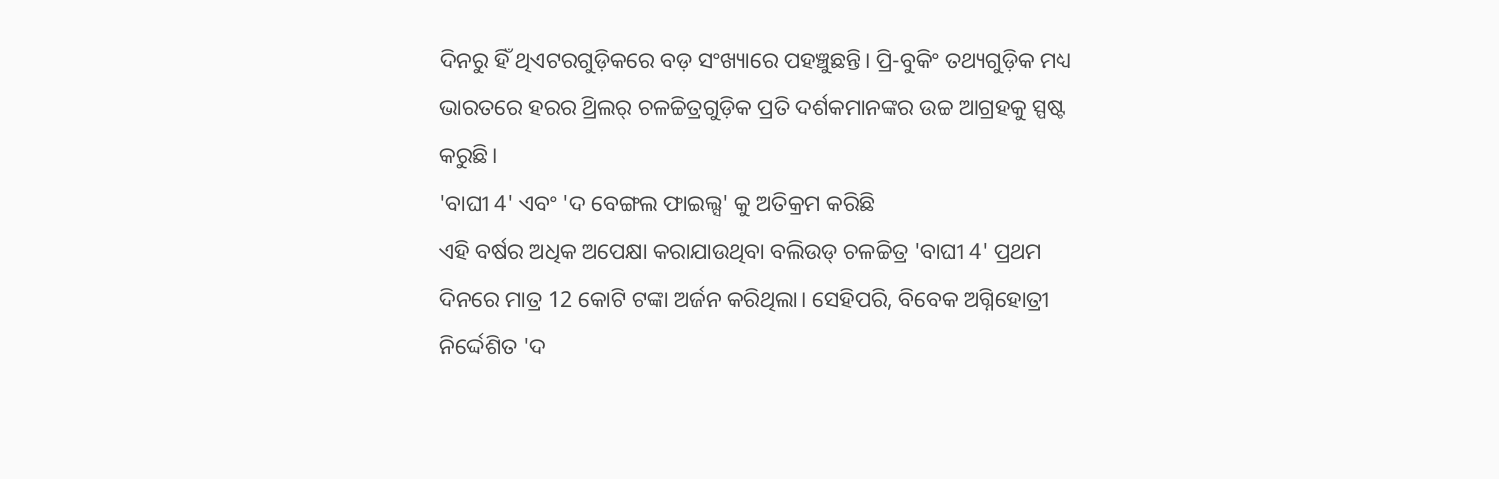ଦିନରୁ ହିଁ ଥିଏଟରଗୁଡ଼ିକରେ ବଡ଼ ସଂଖ୍ୟାରେ ପହଞ୍ଚୁଛନ୍ତି। ପ୍ରି-ବୁକିଂ ତଥ୍ୟଗୁଡ଼ିକ ମଧ୍ୟ ଭାରତରେ ହରର ଥ୍ରିଲର୍ ଚଳଚ୍ଚିତ୍ରଗୁଡ଼ିକ ପ୍ରତି ଦର୍ଶକମାନଙ୍କର ଉଚ୍ଚ ଆଗ୍ରହକୁ ସ୍ପଷ୍ଟ କରୁଛି।
'ବାଘୀ 4' ଏବଂ 'ଦ ବେଙ୍ଗଲ ଫାଇଲ୍ସ' କୁ ଅତିକ୍ରମ କରିଛି
ଏହି ବର୍ଷର ଅଧିକ ଅପେକ୍ଷା କରାଯାଉଥିବା ବଲିଉଡ୍ ଚଳଚ୍ଚିତ୍ର 'ବାଘୀ 4' ପ୍ରଥମ ଦିନରେ ମାତ୍ର 12 କୋଟି ଟଙ୍କା ଅର୍ଜନ କରିଥିଲା। ସେହିପରି, ବିବେକ ଅଗ୍ନିହୋତ୍ରୀ ନିର୍ଦ୍ଦେଶିତ 'ଦ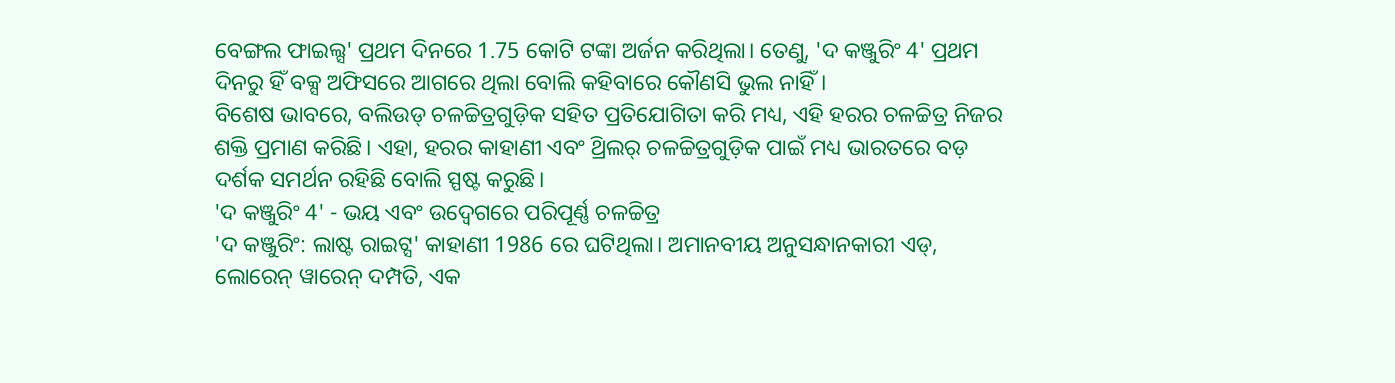ବେଙ୍ଗଲ ଫାଇଲ୍ସ' ପ୍ରଥମ ଦିନରେ 1.75 କୋଟି ଟଙ୍କା ଅର୍ଜନ କରିଥିଲା। ତେଣୁ, 'ଦ କଞ୍ଜୁରିଂ 4' ପ୍ରଥମ ଦିନରୁ ହିଁ ବକ୍ସ ଅଫିସରେ ଆଗରେ ଥିଲା ବୋଲି କହିବାରେ କୌଣସି ଭୁଲ ନାହିଁ।
ବିଶେଷ ଭାବରେ, ବଲିଉଡ୍ ଚଳଚ୍ଚିତ୍ରଗୁଡ଼ିକ ସହିତ ପ୍ରତିଯୋଗିତା କରି ମଧ୍ୟ, ଏହି ହରର ଚଳଚ୍ଚିତ୍ର ନିଜର ଶକ୍ତି ପ୍ରମାଣ କରିଛି। ଏହା, ହରର କାହାଣୀ ଏବଂ ଥ୍ରିଲର୍ ଚଳଚ୍ଚିତ୍ରଗୁଡ଼ିକ ପାଇଁ ମଧ୍ୟ ଭାରତରେ ବଡ଼ ଦର୍ଶକ ସମର୍ଥନ ରହିଛି ବୋଲି ସ୍ପଷ୍ଟ କରୁଛି।
'ଦ କଞ୍ଜୁରିଂ 4' - ଭୟ ଏବଂ ଉଦ୍ବେଗରେ ପରିପୂର୍ଣ୍ଣ ଚଳଚ୍ଚିତ୍ର
'ଦ କଞ୍ଜୁରିଂ: ଲାଷ୍ଟ ରାଇଟ୍ସ' କାହାଣୀ 1986 ରେ ଘଟିଥିଲା। ଅମାନବୀୟ ଅନୁସନ୍ଧାନକାରୀ ଏଡ୍, ଲୋରେନ୍ ୱାରେନ୍ ଦମ୍ପତି, ଏକ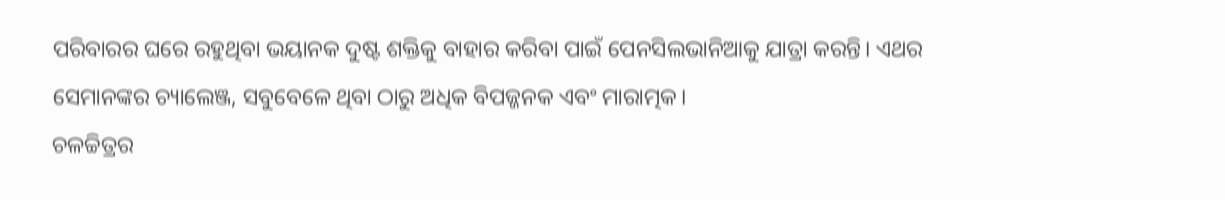ପରିବାରର ଘରେ ରହୁଥିବା ଭୟାନକ ଦୁଷ୍ଟ ଶକ୍ତିକୁ ବାହାର କରିବା ପାଇଁ ପେନସିଲଭାନିଆକୁ ଯାତ୍ରା କରନ୍ତି। ଏଥର ସେମାନଙ୍କର ଚ୍ୟାଲେଞ୍ଜ, ସବୁବେଳେ ଥିବା ଠାରୁ ଅଧିକ ବିପଜ୍ଜନକ ଏବଂ ମାରାତ୍ମକ।
ଚଳଚ୍ଚିତ୍ରର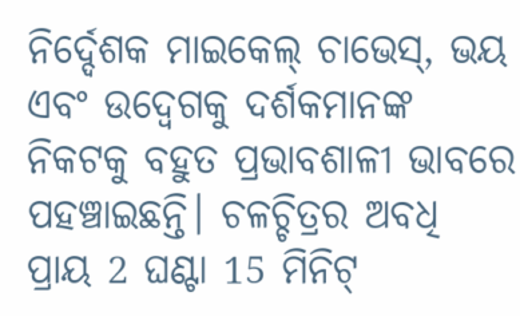ନିର୍ଦ୍ଦେଶକ ମାଇକେଲ୍ ଚାଭେସ୍, ଭୟ ଏବଂ ଉଦ୍ବେଗକୁ ଦର୍ଶକମାନଙ୍କ ନିକଟକୁ ବହୁତ ପ୍ରଭାବଶାଳୀ ଭାବରେ ପହଞ୍ଚାଇଛନ୍ତି। ଚଳଚ୍ଚିତ୍ରର ଅବଧି ପ୍ରାୟ 2 ଘଣ୍ଟା 15 ମିନିଟ୍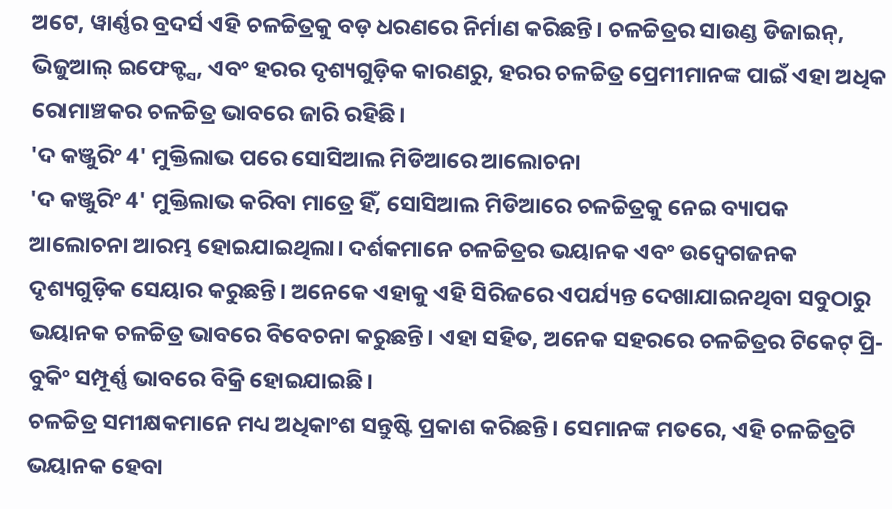ଅଟେ, ୱାର୍ଣ୍ଣର ବ୍ରଦର୍ସ ଏହି ଚଳଚ୍ଚିତ୍ରକୁ ବଡ଼ ଧରଣରେ ନିର୍ମାଣ କରିଛନ୍ତି। ଚଳଚ୍ଚିତ୍ରର ସାଉଣ୍ଡ ଡିଜାଇନ୍, ଭିଜୁଆଲ୍ ଇଫେକ୍ଟ୍ସ, ଏବଂ ହରର ଦୃଶ୍ୟଗୁଡ଼ିକ କାରଣରୁ, ହରର ଚଳଚ୍ଚିତ୍ର ପ୍ରେମୀମାନଙ୍କ ପାଇଁ ଏହା ଅଧିକ ରୋମାଞ୍ଚକର ଚଳଚ୍ଚିତ୍ର ଭାବରେ ଜାରି ରହିଛି।
'ଦ କଞ୍ଜୁରିଂ 4' ମୁକ୍ତିଲାଭ ପରେ ସୋସିଆଲ ମିଡିଆରେ ଆଲୋଚନା
'ଦ କଞ୍ଜୁରିଂ 4' ମୁକ୍ତିଲାଭ କରିବା ମାତ୍ରେ ହିଁ, ସୋସିଆଲ ମିଡିଆରେ ଚଳଚ୍ଚିତ୍ରକୁ ନେଇ ବ୍ୟାପକ ଆଲୋଚନା ଆରମ୍ଭ ହୋଇଯାଇଥିଲା। ଦର୍ଶକମାନେ ଚଳଚ୍ଚିତ୍ରର ଭୟାନକ ଏବଂ ଉଦ୍ବେଗଜନକ ଦୃଶ୍ୟଗୁଡ଼ିକ ସେୟାର କରୁଛନ୍ତି। ଅନେକେ ଏହାକୁ ଏହି ସିରିଜରେ ଏପର୍ଯ୍ୟନ୍ତ ଦେଖାଯାଇନଥିବା ସବୁଠାରୁ ଭୟାନକ ଚଳଚ୍ଚିତ୍ର ଭାବରେ ବିବେଚନା କରୁଛନ୍ତି। ଏହା ସହିତ, ଅନେକ ସହରରେ ଚଳଚ୍ଚିତ୍ରର ଟିକେଟ୍ ପ୍ରି-ବୁକିଂ ସମ୍ପୂର୍ଣ୍ଣ ଭାବରେ ବିକ୍ରି ହୋଇଯାଇଛି।
ଚଳଚ୍ଚିତ୍ର ସମୀକ୍ଷକମାନେ ମଧ୍ୟ ଅଧିକାଂଶ ସନ୍ତୁଷ୍ଟି ପ୍ରକାଶ କରିଛନ୍ତି। ସେମାନଙ୍କ ମତରେ, ଏହି ଚଳଚ୍ଚିତ୍ରଟି ଭୟାନକ ହେବା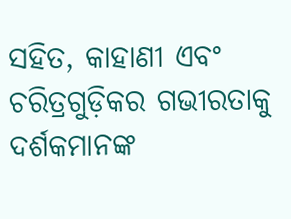ସହିତ, କାହାଣୀ ଏବଂ ଚରିତ୍ରଗୁଡ଼ିକର ଗଭୀରତାକୁ ଦର୍ଶକମାନଙ୍କ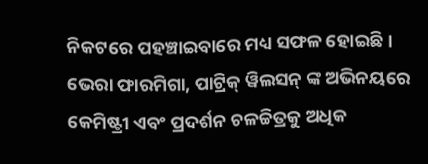ନିକଟରେ ପହଞ୍ଚାଇବାରେ ମଧ୍ୟ ସଫଳ ହୋଇଛି। ଭେରା ଫାରମିଗା, ପାଟ୍ରିକ୍ ୱିଲସନ୍ ଙ୍କ ଅଭିନୟରେ କେମିଷ୍ଟ୍ରୀ ଏବଂ ପ୍ରଦର୍ଶନ ଚଳଚ୍ଚିତ୍ରକୁ ଅଧିକ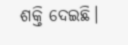ଶକ୍ତି ଦେଇଛି।